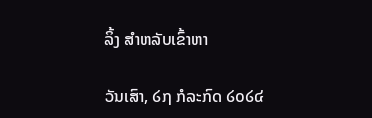ລິ້ງ ສຳຫລັບເຂົ້າຫາ

ວັນເສົາ, ໒໗ ກໍລະກົດ ໒໐໒໔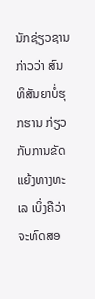ນັກຊ່ຽວຊານກ່າວວ່າ ສົນທິສັນຍາບໍ່ຮຸກຮານ ກ່ຽວກັບການຂັດແຍ້ງທາງທະເລ ເບິ່ງຄືວ່າ ຈະທົດສອ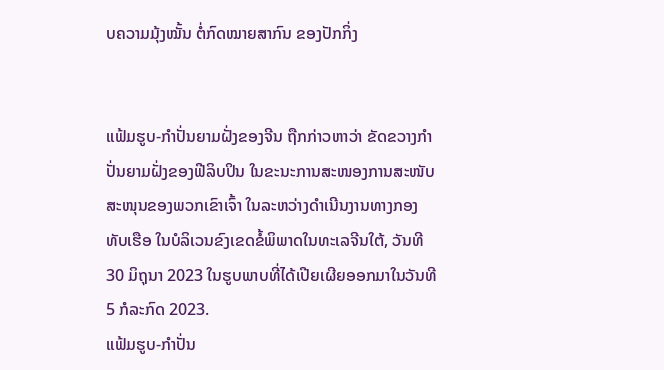ບຄວາມມຸ້ງໝັ້ນ ຕໍ່ກົດໝາຍສາກົນ ຂອງປັກກິ່ງ


ແຟ້ມຮູບ-ກໍາປັ່ນຍາມຝັ່ງຂອງຈີນ ຖືກກ່າວຫາວ່າ ຂັດຂວາງກໍາປັ່ນຍາມຝັ່ງຂອງຟີລິບປິນ ໃນຂະນະການສະໜອງການສະໜັບສະໜຸນຂອງພວກເຂົາເຈົ້າ ໃນລະຫວ່າງດໍາເນີນງານທາງກອງທັບເຮືອ ໃນບໍລິເວນຂົງເຂດຂໍ້ພິພາດໃນທະເລຈີນໃຕ້, ວັນທີ 30 ມິຖຸນາ 2023 ໃນຮູບພາບທີ່ໄດ້ເປີຍເຜີຍອອກມາໃນວັນທີ 5 ກໍລະກົດ 2023.
ແຟ້ມຮູບ-ກໍາປັ່ນ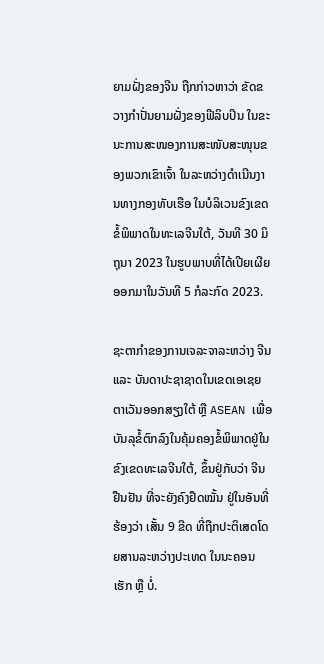ຍາມຝັ່ງຂອງຈີນ ຖືກກ່າວຫາວ່າ ຂັດຂວາງກໍາປັ່ນຍາມຝັ່ງຂອງຟີລິບປິນ ໃນຂະນະການສະໜອງການສະໜັບສະໜຸນຂອງພວກເຂົາເຈົ້າ ໃນລະຫວ່າງດໍາເນີນງານທາງກອງທັບເຮືອ ໃນບໍລິເວນຂົງເຂດຂໍ້ພິພາດໃນທະເລຈີນໃຕ້, ວັນທີ 30 ມິຖຸນາ 2023 ໃນຮູບພາບທີ່ໄດ້ເປີຍເຜີຍອອກມາໃນວັນທີ 5 ກໍລະກົດ 2023.

ຊະຕາກຳຂອງການເຈລະຈາລະຫວ່າງ ຈີນ ແລະ ບັນດາປະຊາຊາດໃນເຂດເອເຊຍຕາເວັນອອກສຽງໃຕ້ ຫຼື ASEAN ເພື່ອບັນລຸຂໍ້ຕົກລົງໃນຄຸ້ມຄອງຂໍ້ພິພາດຢູ່ໃນຂົງເຂດທະເລຈີນໃຕ້, ຂຶ້ນຢູ່ກັບວ່າ ຈີນ ຢືນຢັນ ທີ່ຈະຍັງຄົງຢຶດໝັ້ນ ຢູ່ໃນອັນທີ່ຮ້ອງວ່າ ເສັ້ນ 9 ຂີດ ທີ່ຖືກປະຕິເສດໂດຍສານລະຫວ່າງປະເທດ ໃນນະຄອນເຮັກ ຫຼື ບໍ່.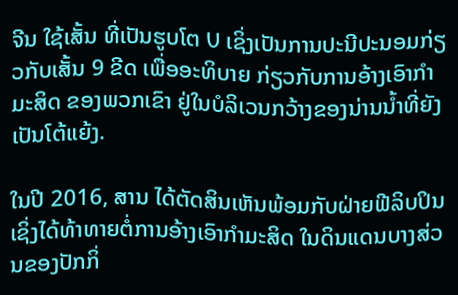ຈີນ ໃຊ້ເສັ້ນ ທີ່ເປັນຮູບໂຕ U ເຊິ່ງເປັນການປະນີປະນອມກ່ຽວກັບເສັ້ນ 9 ຂີດ ເພື່ອອະທິບາຍ ກ່ຽວກັບການອ້າງເອົາກຳມະສິດ ຂອງພວກເຂົາ ຢູ່ໃນບໍລິເວນກວ້າງຂອງນ່ານນ້ຳທີ່ຍັງເປັນໂຕ້ແຍ້ງ.

ໃນປີ 2016, ສານ ໄດ້ຕັດສິນເຫັນພ້ອມກັບຝ່າຍຟີລິບປິນ ເຊິ່ງໄດ້ທ້າທາຍຕໍ່ການອ້າງເອົາກຳມະສິດ ໃນດິນແດນບາງສ່ວນຂອງປັກກິ່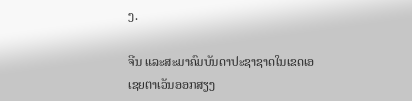ງ.

ຈີນ ແລະສະມາຄົມບັນດາປະຊາຊາດໃນເຂດເອເຊຍຕາເວັນອອກສຽງ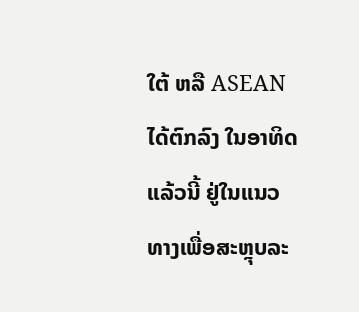ໃຕ້ ຫລື ASEAN ໄດ້ຕົກລົງ ໃນອາທິດແລ້ວນີ້ ຢູ່ໃນແນວທາງເພື່ອສະຫຼຸບລະ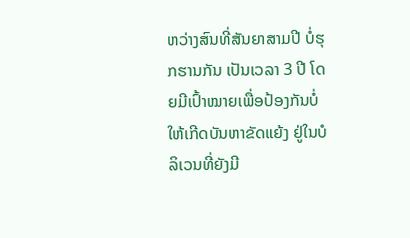ຫວ່າງສົນທີ່ສັນຍາສາມປີ ບໍ່ຮຸກຮານກັນ ເປັນເວລາ 3 ປີ ໂດຍມີເປົ້າໝາຍເພື່ອປ້ອງກັນບໍ່ໃຫ້ເກີດບັນຫາຂັດແຍ້ງ ຢູ່ໃນບໍລິເວນທີ່ຍັງມີ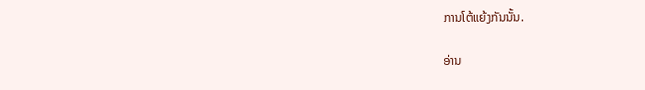ການໂຕ້ແຍ້ງກັນນັ້ນ.

ອ່ານ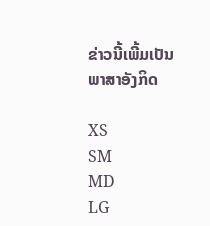ຂ່າວນີ້ເພີ້ມເປັນພາສາອັງກິດ

XS
SM
MD
LG